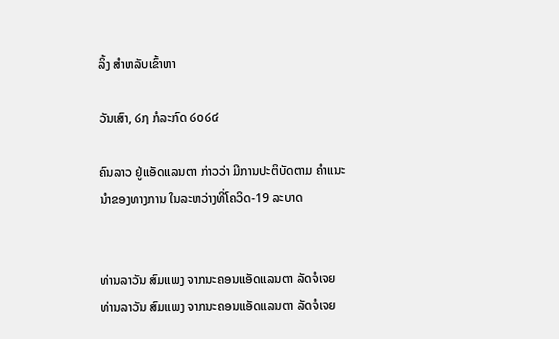ລິ້ງ ສຳຫລັບເຂົ້າຫາ

ວັນເສົາ, ໒໗ ກໍລະກົດ ໒໐໒໔

ຄົນລາວ ຢູ່ແອັດແລນຕາ ກ່າວວ່າ ມີການປະຕິບັດຕາມ ຄຳແນະນຳຂອງທາງການ ໃນລະຫວ່າງທີ່ໂຄວິດ-19 ລະບາດ


ທ່ານລາວັນ ສົມແພງ ຈາກນະຄອນແອັດແລນຕາ ລັດຈໍເຈຍ
ທ່ານລາວັນ ສົມແພງ ຈາກນະຄອນແອັດແລນຕາ ລັດຈໍເຈຍ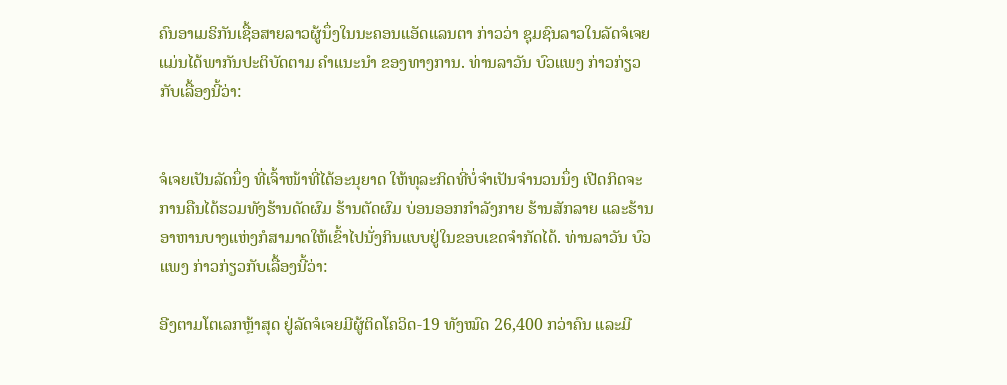ຄົນອາເມຣິກັນເຊື້ອສາຍລາວຜູ້ນຶ່ງໃນນະຄອນແອັດແລນຕາ ກ່າວວ່າ ຊຸມຊົນລາວໃນລັດຈໍເຈຍ ແມ່ນໄດ້ພາກັນປະຕິບັດຕາມ ຄຳແນະນຳ ຂອງທາງການ. ທ່ານລາວັນ ບົວແພງ ກ່າວກ່ຽວກັບເລື້ອງນີ້ວ່າ:


ຈໍເຈຍເປັນລັດນຶ່ງ ທີ່ເຈົ້າໜ້າທີ່ໄດ້ອະນຸຍາດ ໃຫ້ທຸລະກິດທີ່ບໍ່ຈຳເປັນຈຳນວນນຶ່ງ ເປີດກິດຈະການຄືນໄດ້ຮວມທັງຮ້ານດັດຜົມ ຮ້ານຕັດຜົມ ບ່ອນອອກກຳລັງກາຍ ຮ້ານສັກລາຍ ແລະຮ້ານອາຫານບາງແຫ່ງກໍສາມາດໃຫ້ເຂົ້າໄປນັ່ງກິນແບບຢູ່ໃນຂອບເຂດຈຳກັດໄດ້. ທ່ານລາວັນ ບົວແພງ ກ່າວກ່ຽວກັບເລື້ອງນີ້ວ່າ:

ອີງຕາມໂຕເລກຫຼ້າສຸດ ຢູ່ລັດຈໍເຈຍມີຜູ້ຕິດໂຄວິດ-19 ທັງໝົດ 26,400 ກວ່າຄົນ ແລະມີ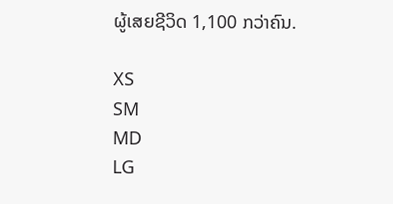ຜູ້ເສຍຊີວິດ 1,100 ກວ່າຄົນ.

XS
SM
MD
LG